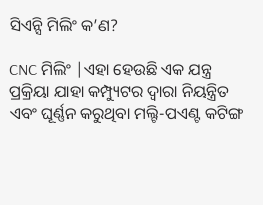ସିଏନ୍ସି ମିଲିଂ କ’ଣ?

CNC ମିଲିଂ |ଏହା ହେଉଛି ଏକ ଯନ୍ତ୍ର ପ୍ରକ୍ରିୟା ଯାହା କମ୍ପ୍ୟୁଟର ଦ୍ୱାରା ନିୟନ୍ତ୍ରିତ ଏବଂ ଘୂର୍ଣ୍ଣନ କରୁଥିବା ମଲ୍ଟି-ପଏଣ୍ଟ କଟିଙ୍ଗ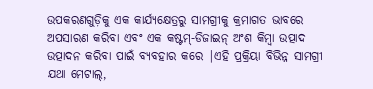ଉପକରଣଗୁଡ଼ିକୁ ଏକ କାର୍ଯ୍ୟକ୍ଷେତ୍ରରୁ ସାମଗ୍ରୀକୁ କ୍ରମାଗତ ଭାବରେ ଅପସାରଣ କରିବା ଏବଂ ଏକ କଷ୍ଟମ୍-ଡିଜାଇନ୍ ଅଂଶ କିମ୍ବା ଉତ୍ପାଦ ଉତ୍ପାଦନ କରିବା ପାଇଁ ବ୍ୟବହାର କରେ |ଏହି ପ୍ରକ୍ରିୟା ବିଭିନ୍ନ ସାମଗ୍ରୀ ଯଥା ମେଟାଲ୍,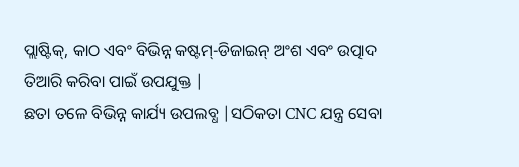ପ୍ଲାଷ୍ଟିକ୍, କାଠ ଏବଂ ବିଭିନ୍ନ କଷ୍ଟମ୍-ଡିଜାଇନ୍ ଅଂଶ ଏବଂ ଉତ୍ପାଦ ତିଆରି କରିବା ପାଇଁ ଉପଯୁକ୍ତ |
ଛତା ତଳେ ବିଭିନ୍ନ କାର୍ଯ୍ୟ ଉପଲବ୍ଧ |ସଠିକତା CNC ଯନ୍ତ୍ର ସେବା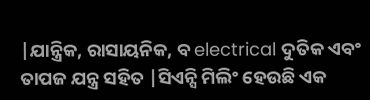|ଯାନ୍ତ୍ରିକ, ରାସାୟନିକ, ବ electrical ଦୁତିକ ଏବଂ ତାପଜ ଯନ୍ତ୍ର ସହିତ |ସିଏନ୍ସି ମିଲିଂ ହେଉଛି ଏକ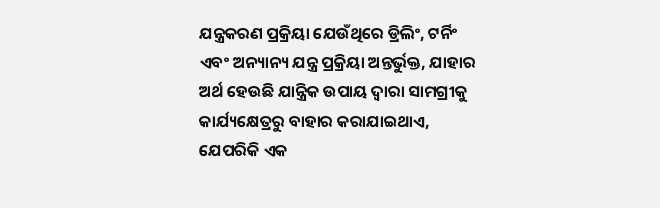ଯନ୍ତ୍ରକରଣ ପ୍ରକ୍ରିୟା ଯେଉଁଥିରେ ଡ୍ରିଲିଂ, ଟର୍ନିଂ ଏବଂ ଅନ୍ୟାନ୍ୟ ଯନ୍ତ୍ର ପ୍ରକ୍ରିୟା ଅନ୍ତର୍ଭୁକ୍ତ, ଯାହାର ଅର୍ଥ ହେଉଛି ଯାନ୍ତ୍ରିକ ଉପାୟ ଦ୍ୱାରା ସାମଗ୍ରୀକୁ କାର୍ଯ୍ୟକ୍ଷେତ୍ରରୁ ବାହାର କରାଯାଇଥାଏ, ଯେପରିକି ଏକ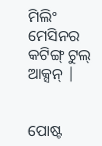ମିଲିଂ ମେସିନର କଟିଙ୍ଗ୍ ଟୁଲ୍ ଆକ୍ସନ୍ |


ପୋଷ୍ଟ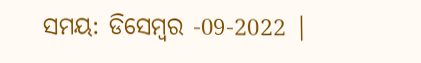ସମୟ: ଡିସେମ୍ବର -09-2022 |